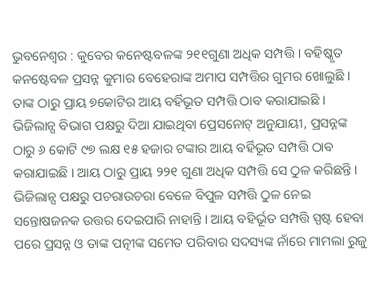ଭୁବନେଶ୍ୱର : କୁବେର କନେଷ୍ଟବଳଙ୍କ ୨୧୧ଗୁଣା ଅଧିକ ସମ୍ପତ୍ତି । ବହିଷ୍କୃତ କନଷ୍ଟେବଳ ପ୍ରସନ୍ନ କୁମାର ବେହେରାଙ୍କ ଅମାପ ସମ୍ପତ୍ତିର ଗୁମର ଖୋଲୁଛି । ତାଙ୍କ ଠାରୁ ପ୍ରାୟ ୭କୋଟିର ଆୟ ବର୍ହିଭୂତ ସମ୍ପତ୍ତି ଠାବ କରାଯାଇଛି । ଭିଜିଲାନ୍ସ ବିଭାଗ ପକ୍ଷରୁ ଦିଆ ଯାଇଥିବା ପ୍ରେସନୋଟ୍ ଅନୁଯାୟୀ, ପ୍ରସନ୍ନଙ୍କ ଠାରୁ ୬ କୋଟି ୯୭ ଲକ୍ଷ ୧୫ ହଜାର ଟଙ୍କାର ଆୟ ବର୍ହିଭୂତ ସମ୍ପତ୍ତି ଠାବ କରାଯାଇଛି । ଆୟ ଠାରୁ ପ୍ରାୟ ୨୨୧ ଗୁଣା ଅଧିକ ସମ୍ପତ୍ତି ସେ ଠୁଳ କରିଛନ୍ତି ।
ଭିଜିଲାନ୍ସ ପକ୍ଷରୁ ପଚରାଉଚରା ବେଳେ ବିପୁଳ ସମ୍ପତ୍ତି ଠୁଳ ନେଇ ସନ୍ତୋଷଜନକ ଉତ୍ତର ଦେଇପାରି ନାହାନ୍ତି । ଆୟ ବହିର୍ଭୂତ ସମ୍ପତ୍ତି ସ୍ପଷ୍ଟ ହେବା ପରେ ପ୍ରସନ୍ନ ଓ ତାଙ୍କ ପତ୍ନୀଙ୍କ ସମେତ ପରିବାର ସଦସ୍ୟଙ୍କ ନାଁରେ ମାମଲା ରୁଜୁ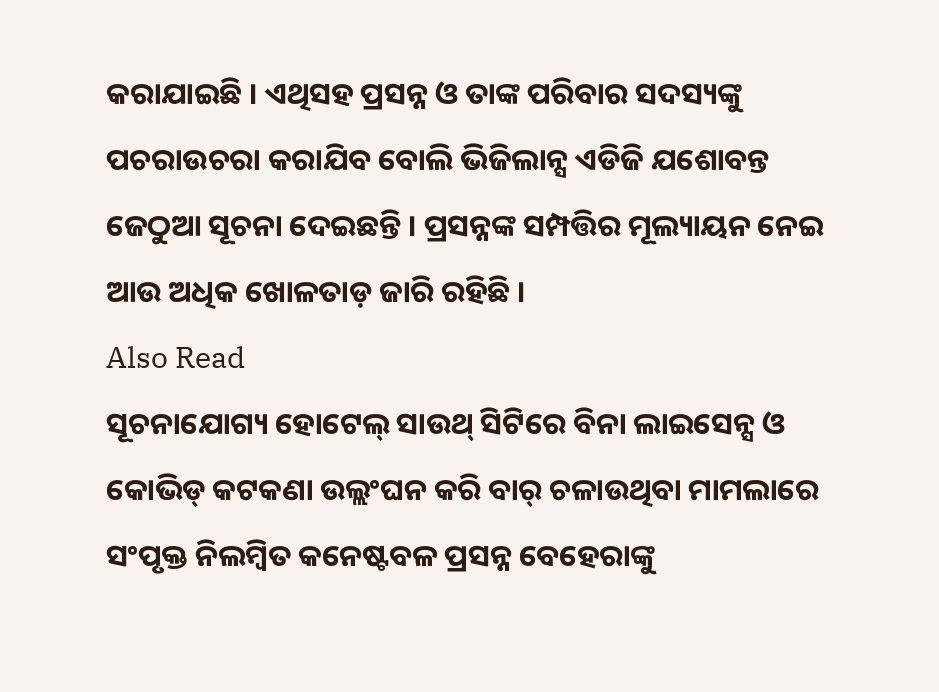କରାଯାଇଛି । ଏଥିସହ ପ୍ରସନ୍ନ ଓ ତାଙ୍କ ପରିବାର ସଦସ୍ୟଙ୍କୁ ପଚରାଉଚରା କରାଯିବ ବୋଲି ଭିଜିଲାନ୍ସ ଏଡିଜି ଯଶୋବନ୍ତ ଜେଠୁଆ ସୂଚନା ଦେଇଛନ୍ତି । ପ୍ରସନ୍ନଙ୍କ ସମ୍ପତ୍ତିର ମୂଲ୍ୟାୟନ ନେଇ ଆଉ ଅଧିକ ଖୋଳତାଡ଼ ଜାରି ରହିଛି ।
Also Read
ସୂଚନାଯୋଗ୍ୟ ହୋଟେଲ୍ ସାଉଥ୍ ସିଟିରେ ବିନା ଲାଇସେନ୍ସ ଓ କୋଭିଡ୍ କଟକଣା ଉଲ୍ଲଂଘନ କରି ବାର୍ ଚଳାଉଥିବା ମାମଲାରେ ସଂପୃକ୍ତ ନିଲମ୍ବିତ କନେଷ୍ଟବଳ ପ୍ରସନ୍ନ ବେହେରାଙ୍କୁ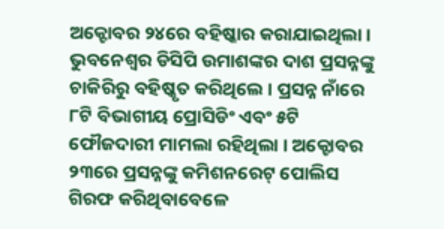ଅକ୍ଟୋବର ୨୪ରେ ବହିଷ୍କାର କରାଯାଇଥିଲା । ଭୁବନେଶ୍ୱର ଡିସିପି ଉମାଶଙ୍କର ଦାଶ ପ୍ରସନ୍ନଙ୍କୁ ଚାକିରିରୁ ବହିଷ୍କୃତ କରିଥିଲେ । ପ୍ରସନ୍ନ ନାଁରେ ୮ଟି ବିଭାଗୀୟ ପ୍ରୋସିଡିଂ ଏବଂ ୫ଟି ଫୌଜଦାରୀ ମାମଲା ରହିଥିଲା । ଅକ୍ଟୋବର ୨୩ରେ ପ୍ରସନ୍ନଙ୍କୁ କମିଶନରେଟ୍ ପୋଲିସ ଗିରଫ କରିଥିବାବେଳେ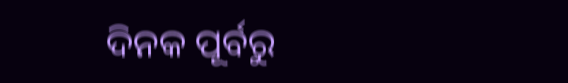ଦିନକ ପୂର୍ବରୁ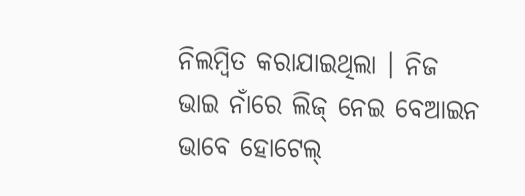ନିଲମ୍ବିତ କରାଯାଇଥିଲା । ନିଜ ଭାଇ ନାଁରେ ଲିଜ୍ ନେଇ ବେଆଇନ ଭାବେ ହୋଟେଲ୍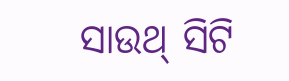ସାଉଥ୍ ସିଟି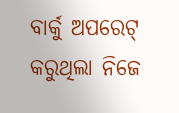ବାର୍କୁ ଅପରେଟ୍ କରୁଥିଲା ନିଜେ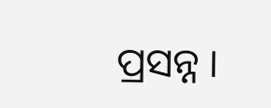ପ୍ରସନ୍ନ ।